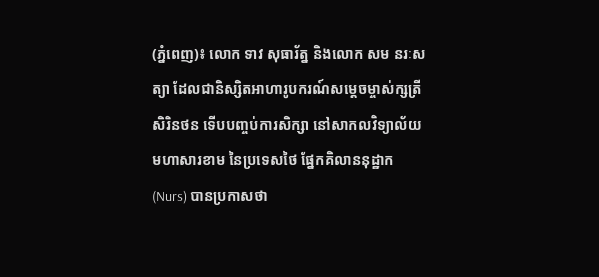(ភ្នំពេញ)៖ លោក ទាវ សុធារ័ត្ន និងលោក សម នរៈសត្យា ដែលជានិស្សិតអាហារូបករណ៍សម្ដេចម្ចាស់ក្សត្រី សិរិនថន ទើបបញ្ចប់ការសិក្សា នៅសាកលវិទ្យាល័យមហាសារខាម នៃប្រទេសថៃ ផ្នែកគិលាននុដ្ឋាក (Nurs) បានប្រកាសថា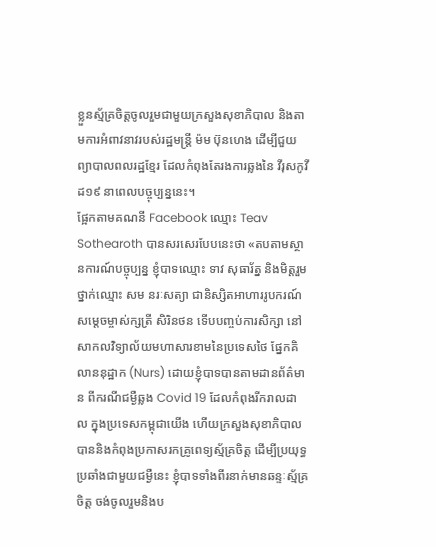ខ្លួនស្ម័គ្រចិត្តចូលរួមជាមួយក្រសួងសុខាភិបាល និងតាមការអំពាវនាវរបស់រដ្ឋមន្រ្តី ម៉ម ប៊ុនហេង ដើម្បីជួយព្យាបាលពលរដ្ឋខ្មែរ ដែលកំពុងតែរងការឆ្លងនៃ វីរុសកូវីដ១៩ នាពេលបច្ចុប្បន្ននេះ។
ផ្អែកតាមគណនី Facebook ឈ្មោះ Teav Sothearoth បានសរសេរបែបនេះថា «តបតាមស្ថានការណ៍បច្ចុប្បន្ន ខ្ញុំបាទឈ្មោះ ទាវ សុធារ័ត្ន និងមិត្តរួមថ្នាក់ឈ្មោះ សម នរៈសត្យា ជានិស្សិតអាហាររូបករណ៍សម្តេចម្ចាស់ក្សត្រី សិរិនថន ទើបបញ្ចប់ការសិក្សា នៅសាកលវិទ្យាល័យមហាសារខាមនៃប្រទេសថៃ ផ្នែកគិលាននុដ្ឋាក (Nurs) ដោយខ្ញុំបាទបានតាមដានព័ត៌មាន ពីករណីជម្ងឺឆ្លង Covid 19 ដែលកំពុងរីករាលដាល ក្នុងប្រទេសកម្ពុជាយើង ហើយក្រសួងសុខាភិបាល បាននិងកំពុងប្រកាសរកគ្រូពេទ្យស្ម័គ្រចិត្ត ដើម្បីប្រយុទ្ធប្រឆាំងជាមួយជម្ងឺនេះ ខ្ញុំបាទទាំងពីរនាក់មានឆន្ទៈស្ម័គ្រចិត្ត ចង់ចូលរួមនិងប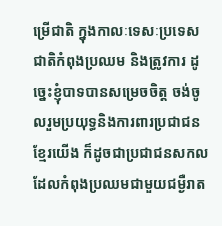ម្រើជាតិ ក្នុងកាលៈទេសៈប្រទេសជាតិកំពុងប្រឈម និងត្រូវការ ដូច្នេះខ្ញុំបាទបានសម្រេចចិត្ត ចង់ចូលរួមប្រយុទ្ធនិងការពារប្រជាជនខ្មែរយើង ក៏ដូចជាប្រជាជនសកល ដែលកំពុងប្រឈមជាមួយជម្ងឺរាត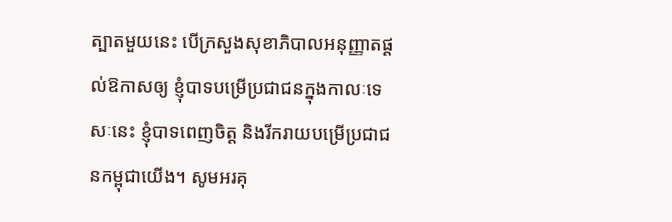ត្បាតមួយនេះ បើក្រសួងសុខាភិបាលអនុញ្ញាតផ្តល់ឱកាសឲ្យ ខ្ញុំបាទបម្រើប្រជាជនក្នុងកាលៈទេសៈនេះ ខ្ញុំបាទពេញចិត្ត និងរីករាយបម្រើប្រជាជនកម្ពុជាយើង។ សូមអរគុ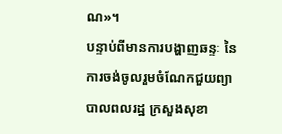ណ»។
បន្ទាប់ពីមានការបង្ហាញឆន្ទៈ នៃការចង់ចូលរួមចំណែកជួយព្យាបាលពលរដ្ឋ ក្រសួងសុខា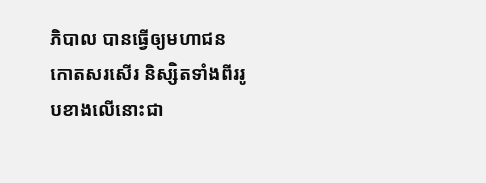ភិបាល បានធ្វើឲ្យមហាជនកោតសរសើរ និស្សិតទាំងពីររូបខាងលើនោះជា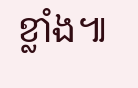ខ្លាំង៕